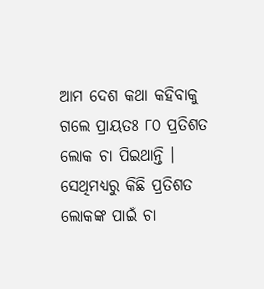ଆମ ଦେଶ କଥା କହିବାକୁ ଗଲେ ପ୍ରାୟତଃ ୮୦ ପ୍ରତିଶତ ଲୋକ ଚା ପିଇଥାନ୍ତି । ସେଥିମଧ୍ୟରୁ କିଛି ପ୍ରତିଶତ ଲୋକଙ୍କ ପାଇଁ ଚା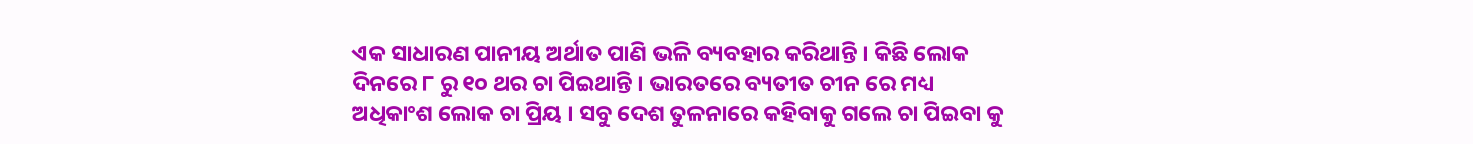ଏକ ସାଧାରଣ ପାନୀୟ ଅର୍ଥାତ ପାଣି ଭଳି ବ୍ୟବହାର କରିଥାନ୍ତି । କିଛି ଲୋକ ଦିନରେ ୮ ରୁ ୧୦ ଥର ଚା ପିଇଥାନ୍ତି । ଭାରତରେ ବ୍ୟତୀତ ଚୀନ ରେ ମଧ୍ୟ ଅଧିକାଂଶ ଲୋକ ଚା ପ୍ରିୟ । ସବୁ ଦେଶ ତୁଳନାରେ କହିବାକୁ ଗଲେ ଚା ପିଇବା କୁ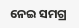ନେଇ ସମଗ୍ର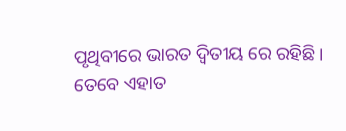ପୃଥିବୀରେ ଭାରତ ଦ୍ୱିତୀୟ ରେ ରହିଛି ।
ତେବେ ଏହାତ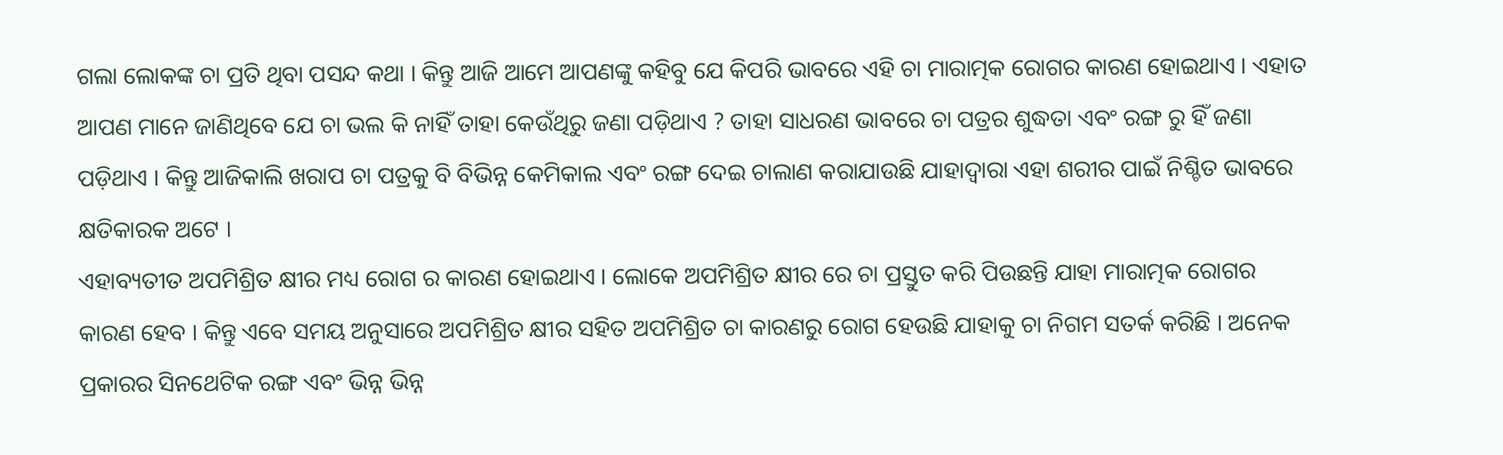ଗଲା ଲୋକଙ୍କ ଚା ପ୍ରତି ଥିବା ପସନ୍ଦ କଥା । କିନ୍ତୁ ଆଜି ଆମେ ଆପଣଙ୍କୁ କହିବୁ ଯେ କିପରି ଭାବରେ ଏହି ଚା ମାରାତ୍ମକ ରୋଗର କାରଣ ହୋଇଥାଏ । ଏହାତ ଆପଣ ମାନେ ଜାଣିଥିବେ ଯେ ଚା ଭଲ କି ନାହିଁ ତାହା କେଉଁଥିରୁ ଜଣା ପଡ଼ିଥାଏ ? ତାହା ସାଧରଣ ଭାବରେ ଚା ପତ୍ରର ଶୁଦ୍ଧତା ଏବଂ ରଙ୍ଗ ରୁ ହିଁ ଜଣା ପଡ଼ିଥାଏ । କିନ୍ତୁ ଆଜିକାଲି ଖରାପ ଚା ପତ୍ରକୁ ବି ବିଭିନ୍ନ କେମିକାଲ ଏବଂ ରଙ୍ଗ ଦେଇ ଚାଲାଣ କରାଯାଉଛି ଯାହାଦ୍ୱାରା ଏହା ଶରୀର ପାଇଁ ନିଶ୍ଚିତ ଭାବରେ କ୍ଷତିକାରକ ଅଟେ ।
ଏହାବ୍ୟତୀତ ଅପମିଶ୍ରିତ କ୍ଷୀର ମଧ୍ୟ ରୋଗ ର କାରଣ ହୋଇଥାଏ । ଲୋକେ ଅପମିଶ୍ରିତ କ୍ଷୀର ରେ ଚା ପ୍ରସ୍ତୁତ କରି ପିଉଛନ୍ତି ଯାହା ମାରାତ୍ମକ ରୋଗର କାରଣ ହେବ । କିନ୍ତୁ ଏବେ ସମୟ ଅନୁସାରେ ଅପମିଶ୍ରିତ କ୍ଷୀର ସହିତ ଅପମିଶ୍ରିତ ଚା କାରଣରୁ ରୋଗ ହେଉଛି ଯାହାକୁ ଚା ନିଗମ ସତର୍କ କରିଛି । ଅନେକ ପ୍ରକାରର ସିନଥେଟିକ ରଙ୍ଗ ଏବଂ ଭିନ୍ନ ଭିନ୍ନ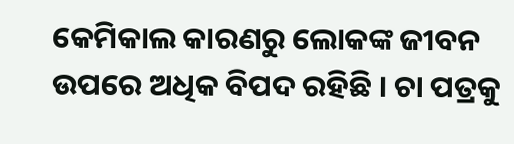କେମିକାଲ କାରଣରୁ ଲୋକଙ୍କ ଜୀବନ ଉପରେ ଅଧିକ ବିପଦ ରହିଛି । ଚା ପତ୍ରକୁ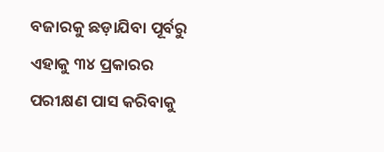ବଜାରକୁ ଛଡ଼ାଯିବା ପୂର୍ବରୁ ଏହାକୁ ୩୪ ପ୍ରକାରର ପରୀକ୍ଷଣ ପାସ କରିବାକୁ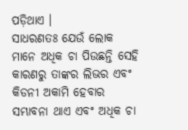ପଡ଼ିଥାଏ ।
ସାଧରଣତଃ ଯେଉଁ ଲୋକ ମାନେ ଅଧିକ ଚା ପିଉଛନ୍ତି ସେହି କାରଣରୁ ତାଙ୍କର ଲିଭର ଏବଂ କିଡନୀ ଅକାମି ହେବାର ସମ୍ଭାବନା ଥାଏ ଏବଂ ଅଧିକ ଚା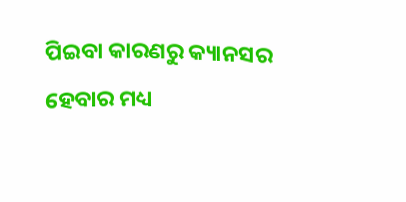ପିଇବା କାରଣରୁ କ୍ୟାନସର ହେବାର ମଧ୍ୟ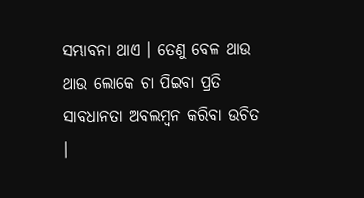ସମ୍ଭାବନା ଥାଏ । ତେଣୁ ବେଳ ଥାଉ ଥାଉ ଲୋକେ ଚା ପିଇବା ପ୍ରତି ସାବଧାନତା ଅବଲମ୍ବନ କରିବା ଉଚିତ ।